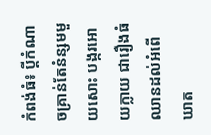កំពង់ធំ៖ ប្តីកំណាចគ្រាន់តែនំន្សមមួយសោះ បង្ករអោយក្លាយ ជារឿងធំ ឈានដល់អំពើឃាត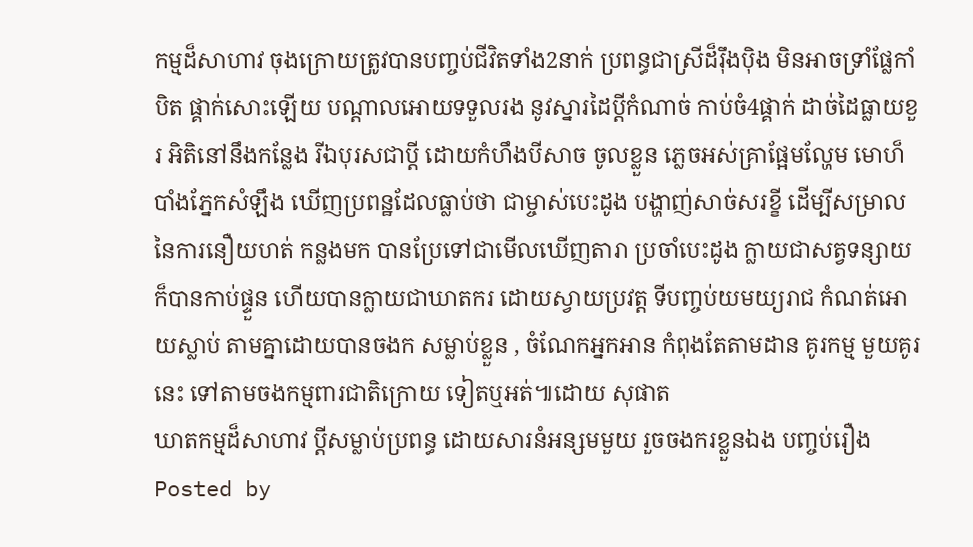កម្មដ៏សាហាវ ចុងក្រោយត្រូវបានបញ្ចប់ជីវិតទាំង2នាក់ ប្រពន្ធជាស្រីដ៏រ៉ឹងប៉ិង មិនអាចទ្រាំផ្លែកាំបិត ផ្គាក់សោះឡើយ បណ្តាលអោយទទួលរង នូវស្នារដៃប្តីកំណាច់ កាប់ចំ4ផ្គាក់ ដាច់ដៃធ្លាយខួរ អិតិនៅនឹងកន្លែង រីឯបុរសជាប្តី ដោយកំហឹងបីសាច ចូលខ្លួន ភ្លេចអស់គ្រាផ្អែមល្ហែម មោហ៏បាំងភ្នែកសំឡឹង ឃើញប្រពន្ឋដែលធ្លាប់ថា ជាម្ចាស់បេះដូង បង្ហាញ់សាច់សរខ្ខី ដើម្បីសម្រាលនៃការនឿយហត់ កន្លងមក បានប្រែទៅជាមើលឃើញតារា ប្រចាំបេះដូង ក្លាយជាសត្វទន្សាយ ក៏បានកាប់ផ្ទួន ហើយបានក្លាយជាឃាតករ ដោយស្វាយប្រវត្ត ទីបញ្ចប់យមយ្យរាជ កំណត់អោយស្លាប់ តាមគ្នាដោយបានចងក សម្លាប់ខ្លួន , ចំណែកអ្នកអាន កំពុងតែតាមដាន គូរកម្ម មួយគូរនេះ ទៅតាមចងកម្មពារជាតិក្រោយ ទៀតឬអត់៕ដោយ សុផាត
ឃាតកម្មដ៏សាហាវ ប្តីសម្លាប់ប្រពន្ធ ដោយសារនំអន្សមមួយ រួចចងករខ្លួនឯង បញ្ចប់រឿង
Posted by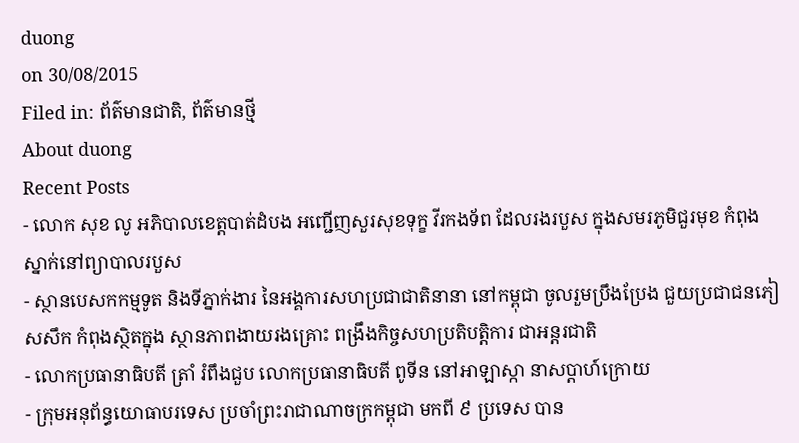duong
on 30/08/2015
Filed in: ព័ត៌មានជាតិ, ព័ត៌មានថ្មី
About duong
Recent Posts
- លោក សុខ លូ អភិបាលខេត្តបាត់ដំបង អញ្ជើញសួរសុខទុក្ខ វីរកងទ័ព ដែលរងរបួស ក្នុងសមរភូមិជួរមុខ កំពុងស្នាក់នៅព្យាបាលរបួស
- ស្ថានបេសកកម្មទូត និងទីភ្នាក់ងារ នៃអង្គការសហប្រជាជាតិនានា នៅកម្ពុជា ចូលរួមប្រឹងប្រែង ជួយប្រជាជនភៀសសឹក កំពុងស្ថិតក្នុង ស្ថានភាពងាយរងគ្រោះ ពង្រឹងកិច្ចសហប្រតិបត្តិការ ជាអន្តរជាតិ
- លោកប្រធានាធិបតី ត្រាំ រំពឹងជួប លោកប្រធានាធិបតី ពូទីន នៅអាឡាស្កា នាសប្ដាហ៍ក្រោយ
- ក្រុមអនុព័ន្ធយោធាបរទេស ប្រចាំព្រះរាជាណាចក្រកម្ពុជា មកពី ៩ ប្រទេស បាន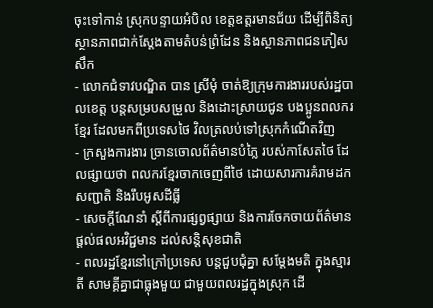ចុះទៅកាន់ ស្រុកបន្ទាយអំបិល ខេត្តឧត្តរមានជ័យ ដើម្បីពិនិត្យស្ថានភាពជាក់ស្តែងតាមតំបន់ព្រំដែន និងស្ថានភាពជនភៀសសឹក
- លោកជំទាវបណ្ឌិត បាន ស្រីមុំ ចាត់ឱ្យក្រុមការងាររបស់រដ្ឋបាលខេត្ត បន្តសម្របសម្រួល និងដោះស្រាយជូន បងប្អូនពលករខ្មែរ ដែលមកពីប្រទេសថៃ វិលត្រលប់ទៅស្រុកកំណើតវិញ
- ក្រសួងការងារ ច្រានចោលព័ត៌មានបំភ្លៃ របស់កាសែតថៃ ដែលផ្សាយថា ពលករខ្មែរចាកចេញពីថៃ ដោយសារការគំរាមដកសញ្ជាតិ និងរឹបអូសដីធ្លី
- សេចក្តីណែនាំ ស្តីពីការផ្សព្វផ្សាយ និងការចែកចាយព័ត៌មាន ផ្តល់ផលអវិជ្ជមាន ដល់សន្តិសុខជាតិ
- ពលរដ្ឋខ្មែរនៅក្រៅប្រទេស បន្ដជួបជុំគ្នា សម្ដែងមតិ ក្នុងស្មារតី សាមគ្គីគ្នាជាធ្លុងមួយ ជាមួយពលរដ្ឋក្នុងស្រុក ដើ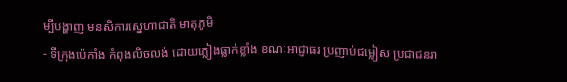ម្បីបង្ហាញ មនសិការស្នេហាជាតិ មាតុភូមិ
- ទីក្រុងប៉េកាំង កំពុងលិចលង់ ដោយភ្លៀងធ្លាក់ខ្លាំង ខណៈអាជ្ញាធរ ប្រញាប់ជម្លៀស ប្រជាជនរា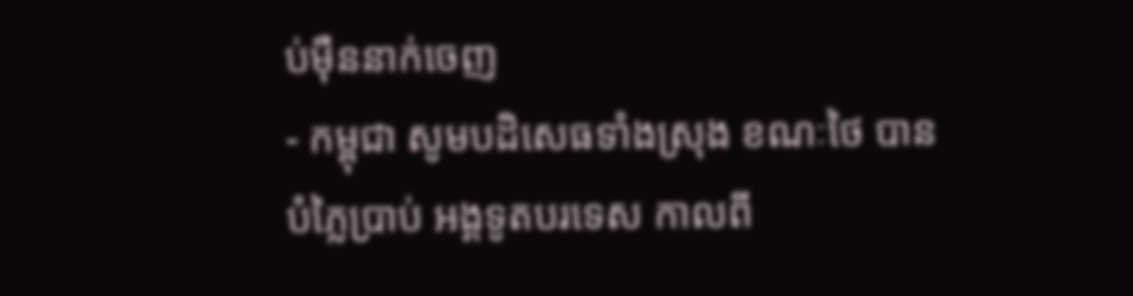ប់ម៉ឺននាក់ចេញ
- កម្ពុជា សូមបដិសេធទាំងស្រុង ខណៈថៃ បានបំភ្លៃប្រាប់ អង្គទូតបរទេស កាលពី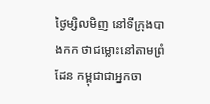ថ្ងៃម្សិលមិញ នៅទីក្រុងបាងកក ថាជម្លោះនៅតាមព្រំដែន កម្ពុជាជាអ្នកចា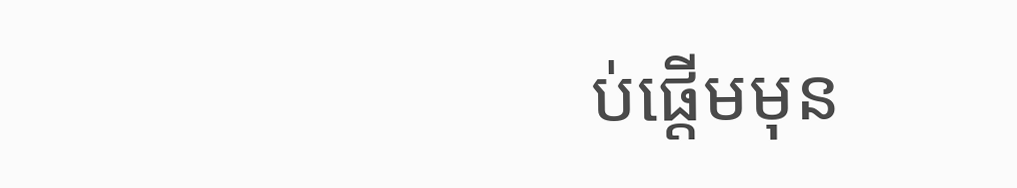ប់ផ្តើមមុន